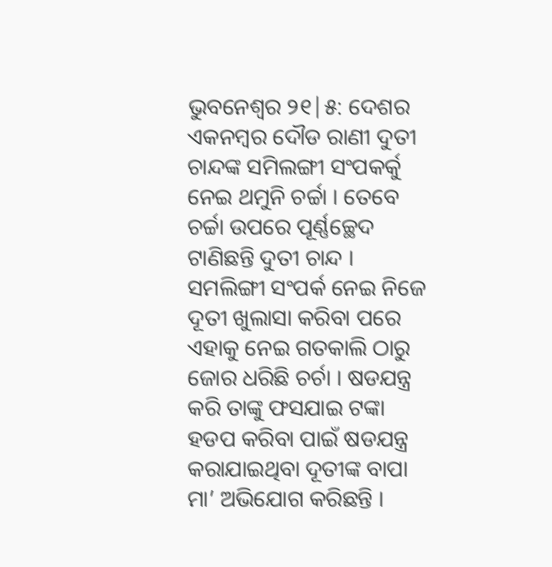ଭୁବନେଶ୍ବର ୨୧|୫: ଦେଶର ଏକନମ୍ବର ଦୌଡ ରାଣୀ ଦୁତୀ ଚାନ୍ଦଙ୍କ ସମିଲଙ୍ଗୀ ସଂପକର୍କୁ ନେଇ ଥମୁନି ଚର୍ଚ୍ଚା । ତେବେ ଚର୍ଚ୍ଚା ଉପରେ ପୂର୍ଣ୍ଣଚ୍ଛେଦ ଟାଣିଛନ୍ତି ଦୁତୀ ଚାନ୍ଦ । ସମଲିଙ୍ଗୀ ସଂପର୍କ ନେଇ ନିଜେ ଦୂତୀ ଖୁଲାସା କରିବା ପରେ ଏହାକୁ ନେଇ ଗତକାଲି ଠାରୁ ଜୋର ଧରିଛି ଚର୍ଚା । ଷଡଯନ୍ତ୍ର କରି ତାଙ୍କୁ ଫସଯାଇ ଟଙ୍କା ହଡପ କରିବା ପାଇଁ ଷଡଯନ୍ତ୍ର କରାଯାଇଥିବା ଦୂତୀଙ୍କ ବାପା ମା’ ଅଭିଯୋଗ କରିଛନ୍ତି ।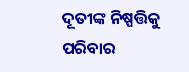ଦୂତୀଙ୍କ ନିଷ୍ପତ୍ତିକୁ ପରିବାର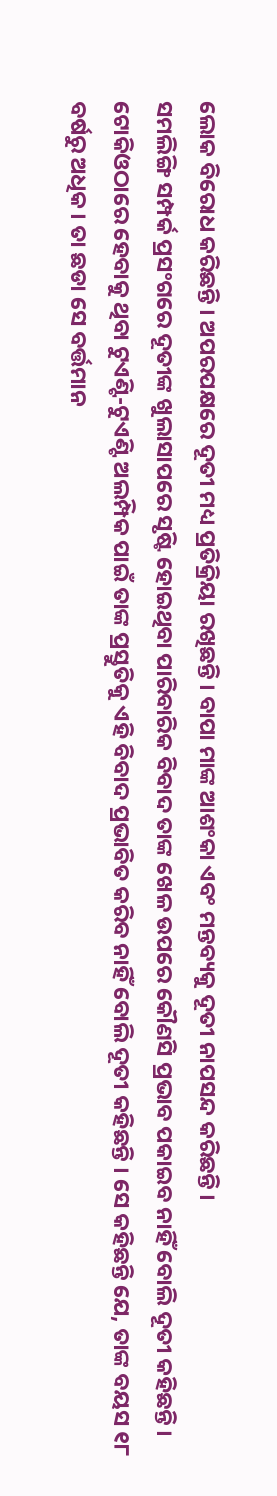ଲୋକ ବିରୋଧ କରିଛନ୍ତି । ଅପରପକ୍ଷରେ ଦୂତୀ ମଧ୍ୟ ପ୍ରତିକ୍ରିୟା ରଖିଛନ୍ତି । ବାପା ମାଙ୍କ ଆଶଂକା ଏବଂ ମନ୍ତବ୍ୟକୁ ଦୂତୀ ନାପସନ୍ଦ କରିଛନ୍ତି ।
ସମଲିଙ୍ଗି ସମ୍ପର୍କ ପ୍ରସଂଗରେ ଦୂତୀଙ୍କ ଖୁଲାସାପରେ ସୃଷ୍ଟି ହୋଇଥିବା ପାରିବାରିକ ବିବାଦ ତାଙ୍କ ଖେଳ ଉପରେ କୌଣସି ପ୍ରଭାବ ପକାଇବ ନାହିଁ ବୋଲି ଦୂତୀ କହିଛନ୍ତି । ଟୋକିଓଠାରେ ହେବାକୁ ଥିବା ଟୁଏଣ୍ଟି-ଟୁଏଣ୍ଟି ଅଲମ୍ପିକ ପାଇଁ ତାଙ୍କ ପ୍ରସ୍ତୁତିକୁ ଏହି ବିବାଦ ପ୍ରଭାବିତ କରିବ ନାହିଁ ବୋଲି ଦୂତୀ କହିଛନ୍ତି । ସେ କହିଛନ୍ତି ଯେ, ତାଙ୍କ ବୟସ ୧୮ ବର୍ଷରୁ ଅଧିକ । ତା ଛଡା ସେ ବର୍ତ୍ତମାନ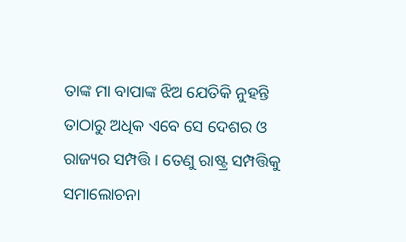ତାଙ୍କ ମା ବାପାଙ୍କ ଝିଅ ଯେତିକି ନୁହନ୍ତି ତାଠାରୁ ଅଧିକ ଏବେ ସେ ଦେଶର ଓ ରାଜ୍ୟର ସମ୍ପତ୍ତି । ତେଣୁ ରାଷ୍ଟ୍ର ସମ୍ପତ୍ତିକୁ ସମାଲୋଚନା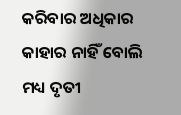କରିବାର ଅଧିକାର କାହାର ନାହିଁ ବୋଲି ମଧ୍ୟ ଦୃତୀ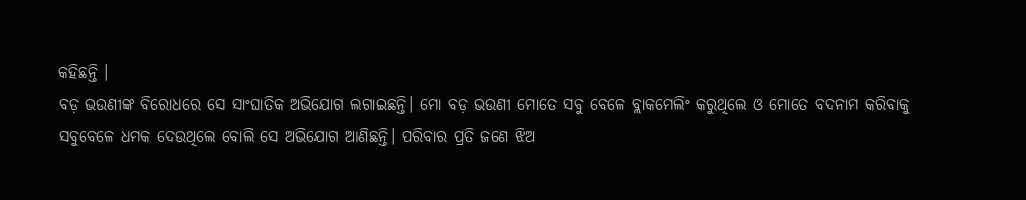କହିଛନ୍ତି ।
ବଡ଼ ଭଉଣୀଙ୍କ ବିରୋଧରେ ସେ ସାଂଘାତିକ ଅଭିଯୋଗ ଲଗାଇଛନ୍ତି। ମୋ ବଡ଼ ଭଉଣୀ ମୋତେ ସବୁ ବେଳେ ବ୍ଲାକମେଲିଂ କରୁଥିଲେ ଓ ମୋତେ ବଦନାମ କରିବାକୁ ସବୁବେଳେ ଧମକ ଦେଉଥିଲେ ବୋଲି ସେ ଅଭିଯୋଗ ଆଣିଛନ୍ତି। ପରିବାର ପ୍ରତି ଜଣେ ଝିଅ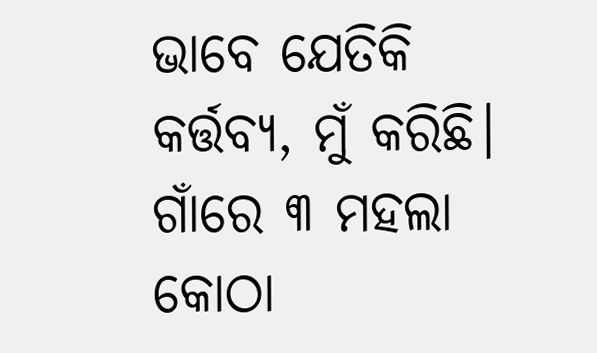ଭାବେ ଯେତିକି କର୍ତ୍ତବ୍ୟ, ମୁଁ କରିଛି। ଗାଁରେ ୩ ମହଲା କୋଠା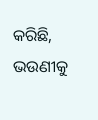କରିଛି, ଭଉଣୀକୁ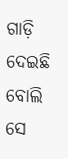ଗାଡ଼ି ଦେଇଛି ବୋଲି ସେ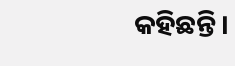କହିଛନ୍ତି।